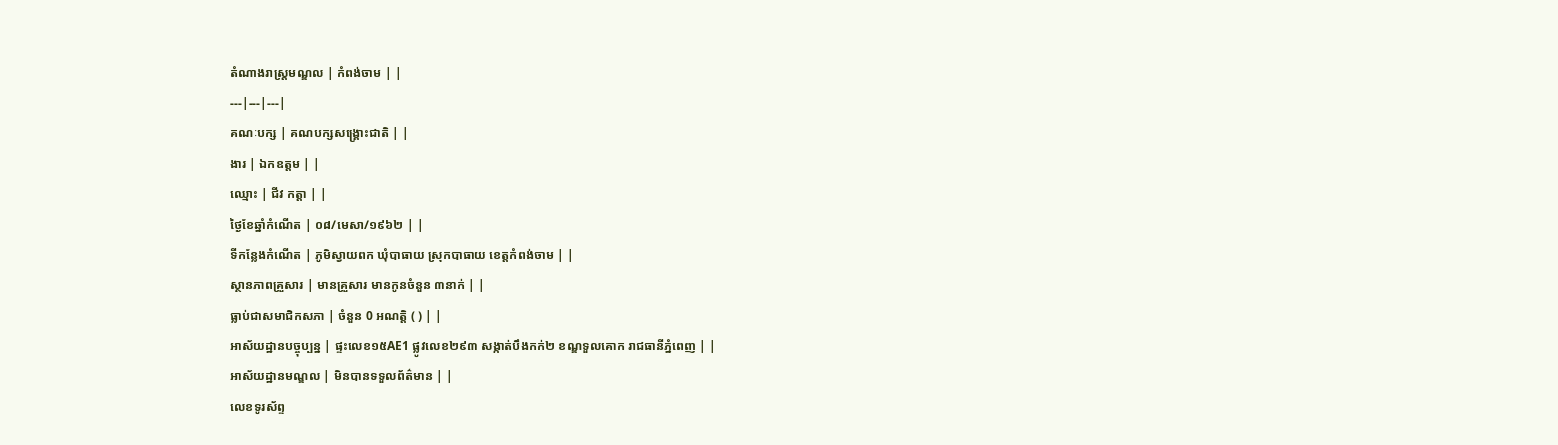តំណាងរាស្ត្រមណ្ឌល | កំពង់ចាម | |
---|---|---|
គណៈបក្ស | គណបក្សសង្រ្គោះជាតិ | |
ងារ | ឯកឧត្តម | |
ឈ្មោះ | ជីវ កត្តា | |
ថ្ងៃខែឆ្នាំកំណើត | ០៨/មេសា/១៩៦២ | |
ទីកន្លែងកំណើត | ភូមិស្វាយពក ឃុំបាធាយ ស្រុកបាធាយ ខេត្តកំពង់ចាម | |
ស្ថានភាពគ្រួសារ | មានគ្រួសារ មានកូនចំនួន ៣នាក់ | |
ធ្លាប់ជាសមាជិកសភា | ចំនួន 0 អណត្តិ ( ) | |
អាស័យដ្ឋានបច្ចុប្បន្ន | ផ្ទះលេខ១៥AE1 ផ្លូវលេខ២៩៣ សង្កាត់បឹងកក់២ ខណ្ឌទួលគោក រាជធានីភ្នំពេញ | |
អាស័យដ្ឋានមណ្ឌល | មិនបានទទួលព័ត៌មាន | |
លេខទូរស័ព្ទ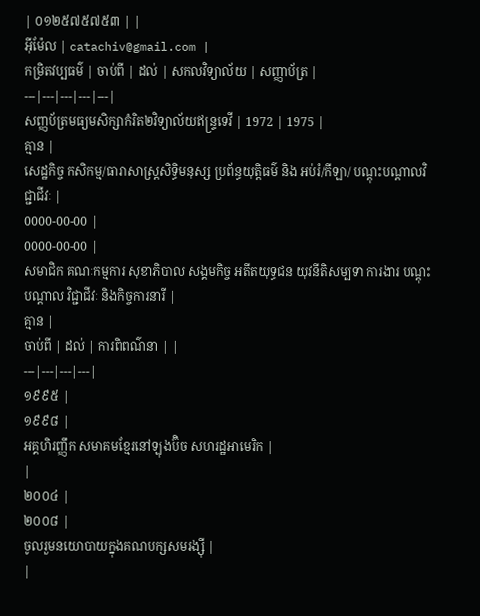| ០១២៥៧៥៧៥៣ | |
អ៊ីម៉ែល | catachiv@gmail.com |
កម្រិតវប្បធម៌ | ចាប់ពី | ដល់ | សកលវិទ្យាល័យ | សញ្ញាប័ត្រ |
---|---|---|---|---|
សញ្ញប័ត្រមធ្យមសិក្សាកំរិត២វិទ្យាល័យឥន្ទ្រទេវី | 1972 | 1975 |
គ្មាន |
សេដ្ឋកិច្ច កសិកម្ម/ធារាសាស្ត្រសិទ្ធិមនុស្ស ប្រព័ន្ធយុត្តិធម៌ និង អប់រំ/កីឡា/ បណ្ដុះបណ្ដាលវិជ្ជាជីវៈ |
0000-00-00 |
0000-00-00 |
សមាជិក គណៈកម្មការ សុខាភិបាល សង្គមកិច្ច អតីតយុទ្ធជន យុវនីតិសម្បទា ការងារ បណ្តុះបណ្តាល វិជ្ជាជីវៈ និងកិច្ចការនារី |
គ្មាន |
ចាប់ពី | ដល់ | ការពិពណ៌នា | |
---|---|---|---|
១៩៩៥ |
១៩៩៨ |
អគ្គហិរញ្ញឹក សមាគមខ្មែរនៅឡុងប៊ិច សហរដ្ឋអាមេរិក |
|
២០០៤ |
២០០៨ |
ចូលរួមនយោបាយក្នុងគណបក្សសមរង្ស៊ី |
|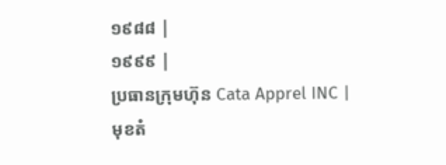១៩៨៨ |
១៩៩៩ |
ប្រធានក្រុមហ៊ុន Cata Apprel INC |
មុខតំ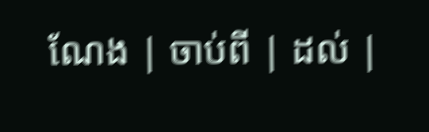ណែង | ចាប់ពី | ដល់ |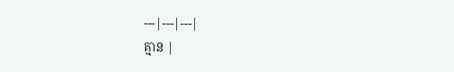---|---|---|
គ្មាន |